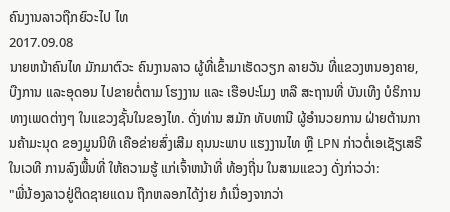ຄົນງານລາວຖືກຍົວະໄປ ໄທ
2017.09.08
ນາຍຫນ້າຄົນໄທ ມັກມາຕົວະ ຄົນງານລາວ ຜູ້ທີ່ເຂົ້າມາເຮັດວຽກ ລາຍວັນ ທີ່ແຂວງຫນອງຄາຍ, ບືງການ ແລະອຸດອນ ໄປຂາຍຕໍ່ຕາມ ໂຮງງານ ແລະ ເຮືອປະໂມງ ຫລື ສະຖານທີ່ ບັນເທີງ ບໍຣິການ ທາງເພດຕ່າງໆ ໃນແຂວງຊັ້ນໃນຂອງໄທ. ດັ່ງທ່ານ ສມັກ ທັບທານີ ຜູ້ອຳນວຍການ ຝ່າຍຕ້ານການຄ້າມະນຸດ ຂອງມູນນິທິ ເຄືອຂ່າຍສົ່ງເສີມ ຄຸນນະພາບ ແຮງງານໄທ ຫຼື LPN ກ່າວຕໍ່ເອເຊັຽເສຣີ ໃນເວທີ ການລົງພື້ນທີ່ ໃຫ້ຄວາມຮູ້ ແກ່ເຈົ້າຫນ້າທີ່ ທ້ອງຖີ່ນ ໃນສາມແຂວງ ດັ່ງກ່າວວ່າ:
"ພີ່ນ້ອງລາວຢູ່ຕິດຊາຍແດນ ຖືກຫລອກໄດ້ງ່າຍ ກໍເນື່ອງຈາກວ່າ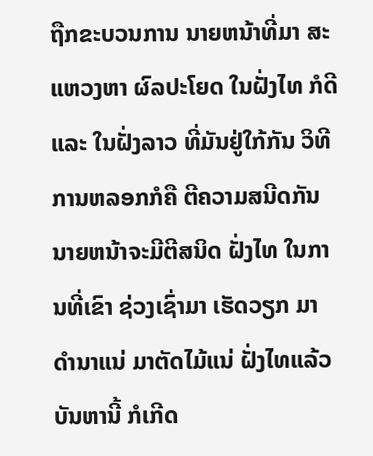ຖືກຂະບວນການ ນາຍຫນ້າທີ່ມາ ສະແຫວງຫາ ຜົລປະໂຍດ ໃນຝັ່ງໄທ ກໍດີ ແລະ ໃນຝັ່ງລາວ ທີ່ມັນຢູ່ໃກ້ກັນ ວິທີ ການຫລອກກໍຄື ຕີຄວາມສນີດກັນ ນາຍຫນ້າຈະມີຕີສນິດ ຝັ່ງໄທ ໃນການທີ່ເຂົາ ຊ່ວງເຊົ່າມາ ເຮັດວຽກ ມາດຳນາແນ່ ມາຕັດໄມ້ແນ່ ຝັ່ງໄທແລ້ວ ບັນຫານີ້ ກໍເກີດ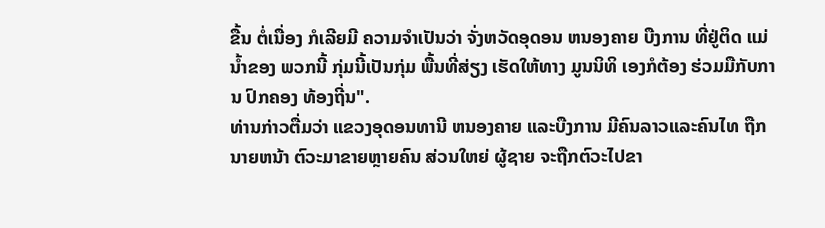ຂື້ນ ຕໍ່ເນື່ອງ ກໍເລີຍມີ ຄວາມຈຳເປັນວ່າ ຈັ່ງຫວັດອຸດອນ ຫນອງຄາຍ ບືງການ ທີ່ຢູ່ຕິດ ແມ່ນ້ຳຂອງ ພວກນີ້ ກຸ່ມນີ້ເປັນກຸ່ມ ພື້ນທີ່ສ່ຽງ ເຮັດໃຫ້ທາງ ມູນນິທິ ເອງກໍຕ້ອງ ຮ່ວມມືກັບການ ປົກຄອງ ທ້ອງຖີ່ນ".
ທ່ານກ່າວຕື່ມວ່າ ແຂວງອຸດອນທານີ ຫນອງຄາຍ ແລະບືງການ ມີຄົນລາວແລະຄົນໄທ ຖືກນາຍຫນ້າ ຕົວະມາຂາຍຫຼາຍຄົນ ສ່ວນໃຫຍ່ ຜູ້ຊາຍ ຈະຖືກຕົວະໄປຂາ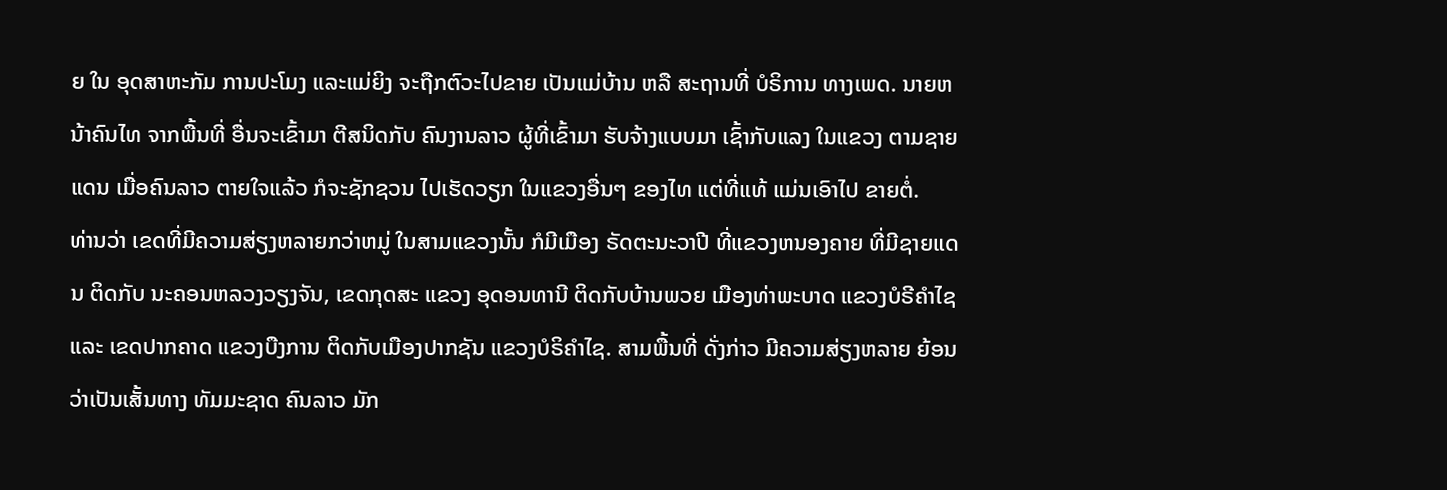ຍ ໃນ ອຸດສາຫະກັມ ການປະໂມງ ແລະແມ່ຍິງ ຈະຖືກຕົວະໄປຂາຍ ເປັນແມ່ບ້ານ ຫລື ສະຖານທີ່ ບໍຣິການ ທາງເພດ. ນາຍຫນ້າຄົນໄທ ຈາກພື້ນທີ່ ອື່ນຈະເຂົ້າມາ ຕີສນິດກັບ ຄົນງານລາວ ຜູ້ທີ່ເຂົ້າມາ ຮັບຈ້າງແບບມາ ເຊົ້າກັບແລງ ໃນແຂວງ ຕາມຊາຍແດນ ເມື່ອຄົນລາວ ຕາຍໃຈແລ້ວ ກໍຈະຊັກຊວນ ໄປເຮັດວຽກ ໃນແຂວງອື່ນໆ ຂອງໄທ ແຕ່ທີ່ແທ້ ແມ່ນເອົາໄປ ຂາຍຕໍ່.
ທ່ານວ່າ ເຂດທີ່ມີຄວາມສ່ຽງຫລາຍກວ່າຫມູ່ ໃນສາມແຂວງນັ້ນ ກໍມີເມືອງ ຣັດຕະນະວາປີ ທີ່ແຂວງຫນອງຄາຍ ທີ່ມີຊາຍແດນ ຕິດກັບ ນະຄອນຫລວງວຽງຈັນ, ເຂດກຸດສະ ແຂວງ ອຸດອນທານີ ຕິດກັບບ້ານພວຍ ເມືອງທ່າພະບາດ ແຂວງບໍຣີຄຳໄຊ ແລະ ເຂດປາກຄາດ ແຂວງບືງການ ຕິດກັບເມືອງປາກຊັນ ແຂວງບໍຣິຄຳໄຊ. ສາມພື້ນທີ່ ດັ່ງກ່າວ ມີຄວາມສ່ຽງຫລາຍ ຍ້ອນວ່າເປັນເສັ້ນທາງ ທັມມະຊາດ ຄົນລາວ ມັກ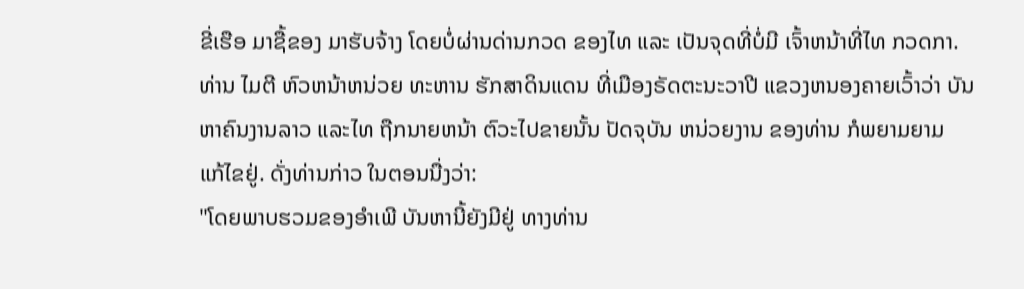ຂີ່ເຮືອ ມາຊື້ຂອງ ມາຮັບຈ້າງ ໂດຍບໍ່ຜ່ານດ່ານກວດ ຂອງໄທ ແລະ ເປັນຈຸດທີ່ບໍ່ມີ ເຈົ້າຫນ້າທີ່ໄທ ກວດກາ.
ທ່ານ ໄມຕີ ຫົວຫນ້າຫນ່ວຍ ທະຫານ ຮັກສາດິນແດນ ທີ່ເມືອງຣັດຕະນະວາປີ ແຂວງຫນອງຄາຍເວົ້າວ່າ ບັນຫາຄົນງານລາວ ແລະໄທ ຖືກນາຍຫນ້າ ຕົວະໄປຂາຍນັ້ນ ປັດຈຸບັນ ຫນ່ວຍງານ ຂອງທ່ານ ກໍພຍາມຍາມ ແກ້ໄຂຢູ່. ດັ່ງທ່ານກ່າວ ໃນຕອນນື່ງວ່າ:
"ໂດຍພາບຮວມຂອງອຳເພີ ບັນຫານີ້ຍັງມີຢູ່ ທາງທ່ານ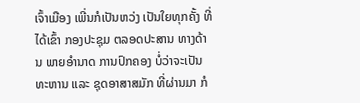ເຈົ້າເມືອງ ເພີ່ນກໍເປັນຫວ່ງ ເປັນໃຍທຸກຄັ້ງ ທີ່ໄດ້ເຂົ້າ ກອງປະຊຸມ ຕລອດປະສານ ທາງດ້ານ ພາຍອຳນາດ ການປົກຄອງ ບໍ່ວ່າຈະເປັນ ທະຫານ ແລະ ຊຸດອາສາສມັກ ທີ່ຜ່ານມາ ກໍ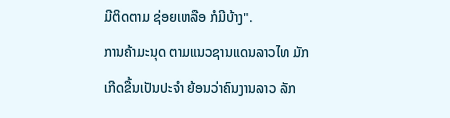ມີຕິດຕາມ ຊ່ອຍເຫລືອ ກໍມີບ້າງ".
ການຄ້າມະນຸດ ຕາມແນວຊານແດນລາວໄທ ມັກເກີດຂື້ນເປັນປະຈຳ ຍ້ອນວ່າຄົນງານລາວ ລັກ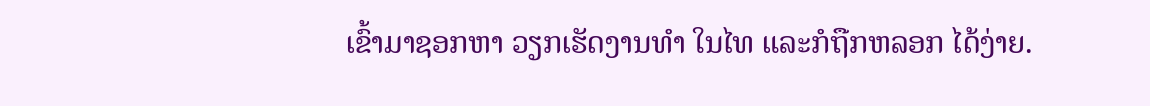ເຂົ້າມາຊອກຫາ ວຽກເຮັດງານທຳ ໃນໄທ ແລະກໍຖືກຫລອກ ໄດ້ງ່າຍ.